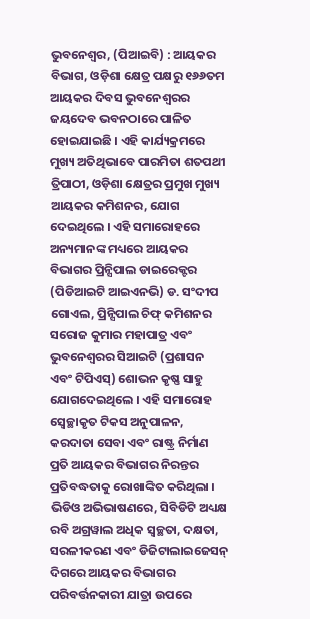ଭୁବନେଶ୍ୱର, (ପିଆଇବି) : ଆୟକର ବିଭାଗ, ଓଡ଼ିଶା କ୍ଷେତ୍ର ପକ୍ଷରୁ ୧୬୬ତମ ଆୟକର ଦିବସ ଭୁବନେଶ୍ବରର ଜୟଦେବ ଭବନଠାରେ ପାଳିତ ହୋଇଯାଇଛି । ଏହି କାର୍ଯ୍ୟକ୍ରମରେ ମୁଖ୍ୟ ଅତିଥିଭାବେ ପାରମିତା ଶତପଥୀ ତ୍ରିପାଠୀ, ଓଡ଼ିଶା କ୍ଷେତ୍ରର ପ୍ରମୁଖ ମୁଖ୍ୟ ଆୟକର କମିଶନର, ଯୋଗ ଦେଇଥିଲେ । ଏହି ସମାରୋହରେ ଅନ୍ୟମାନଙ୍କ ମଧ୍ୟରେ ଆୟକର ବିଭାଗର ପ୍ରିନ୍ସିପାଲ ଡାଇରେକ୍ଟର (ପିଡିଆଇଟି ଆଇଏନଭି) ଡ. ସଂଦୀପ ଗୋଏଲ, ପ୍ରିନ୍ସିପାଲ ଚିଫ୍ କମିଶନର ସରୋଜ କୁମାର ମହାପାତ୍ର ଏବଂ ଭୁବନେଶ୍ୱରର ସିଆଇଟି (ପ୍ରଶାସନ ଏବଂ ଟିପିଏସ୍) ଶୋଭନ କୃଷ୍ଣ ସାହୁ ଯୋଗଦେଇଥିଲେ । ଏହି ସମାରୋହ ସ୍ୱେଚ୍ଛାକୃତ ଟିକସ ଅନୁପାଳନ, କରଦାତା ସେବା ଏବଂ ରାଷ୍ଟ୍ର ନିର୍ମାଣ ପ୍ରତି ଆୟକର ବିଭାଗର ନିରନ୍ତର ପ୍ରତିବଦ୍ଧତାକୁ ରୋଖାଙ୍କିତ କରିଥିଲା । ଭିଡିଓ ଅଭିଭାଷଣରେ, ସିବିଡିଟି ଅଧ୍ୟକ୍ଷ ରବି ଅଗ୍ରୱାଲ ଅଧିକ ସ୍ୱଚ୍ଛତା, ଦକ୍ଷତା, ସରଳୀକରଣ ଏବଂ ଡିଜିଟାଲାଇଜେସନ୍ ଦିଗରେ ଆୟକର ବିଭାଗର ପରିବର୍ତ୍ତନକାରୀ ଯାତ୍ରା ଉପରେ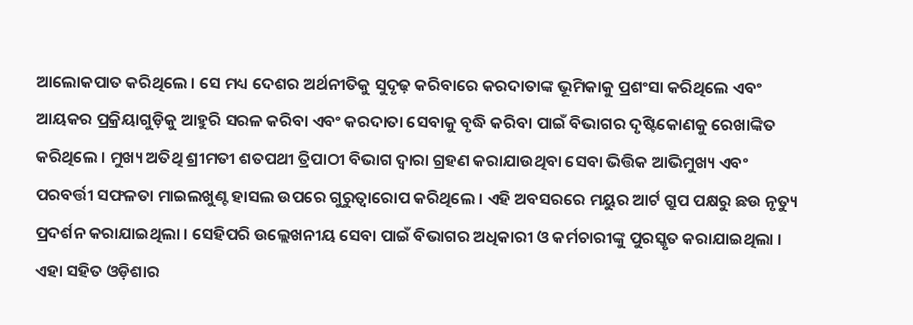ଆଲୋକପାତ କରିଥିଲେ । ସେ ମଧ୍ୟ ଦେଶର ଅର୍ଥନୀତିକୁ ସୁଦୃଢ଼ କରିବାରେ କରଦାତାଙ୍କ ଭୂମିକାକୁ ପ୍ରଶଂସା କରିଥିଲେ ଏବଂ ଆୟକର ପ୍ରକ୍ରିୟାଗୁଡ଼ିକୁ ଆହୁରି ସରଳ କରିବା ଏବଂ କରଦାତା ସେବାକୁ ବୃଦ୍ଧି କରିବା ପାଇଁ ବିଭାଗର ଦୃଷ୍ଟିକୋଣକୁ ରେଖାଙ୍କିତ କରିଥିଲେ । ମୁଖ୍ୟ ଅତିଥି ଶ୍ରୀମତୀ ଶତପଥୀ ତ୍ରିପାଠୀ ବିଭାଗ ଦ୍ୱାରା ଗ୍ରହଣ କରାଯାଉଥିବା ସେବା ଭିତ୍ତିକ ଆଭିମୁଖ୍ୟ ଏବଂ ପରବର୍ତ୍ତୀ ସଫଳତା ମାଇଲଖୁଣ୍ଟ ହାସଲ ଉପରେ ଗୁରୁତ୍ୱାରୋପ କରିଥିଲେ । ଏହି ଅବସରରେ ମୟୁର ଆର୍ଟ ଗ୍ରୁପ ପକ୍ଷରୁ ଛଉ ନୃତ୍ୟୁ ପ୍ରଦର୍ଶନ କରାଯାଇଥିଲା । ସେହିପରି ଉଲ୍ଲେଖନୀୟ ସେବା ପାଇଁ ବିଭାଗର ଅଧିକାରୀ ଓ କର୍ମଚାରୀଙ୍କୁ ପୁରସ୍କୃତ କରାଯାଇଥିଲା । ଏହା ସହିତ ଓଡ଼ିଶାର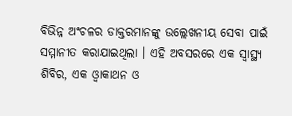ବିଭିନ୍ନ ଅଂଚଳର ଡାକ୍ତରମାନଙ୍କୁ ଉଲ୍ଲେଖନୀୟ ସେବା ପାଇଁ ସମ୍ମାନୀତ କରାଯାଇଥିଲା । ଏହି ଅବସରରେ ଏକ ସ୍ବାସ୍ଥ୍ୟ ଶିବିର, ଏକ ଓ୍ବାକାଥନ ଓ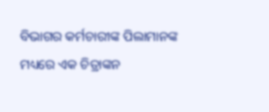ବିଭାଗର କର୍ମଚାରୀଙ୍କ ପିଲାମାନଙ୍କ ମଧ୍ୟରେ ଏକ ଚିତ୍ରାଙ୍କନ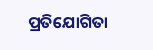ପ୍ରତିଯୋଗିତା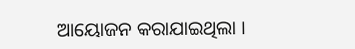ଆୟୋଜନ କରାଯାଇଥିଲା ।